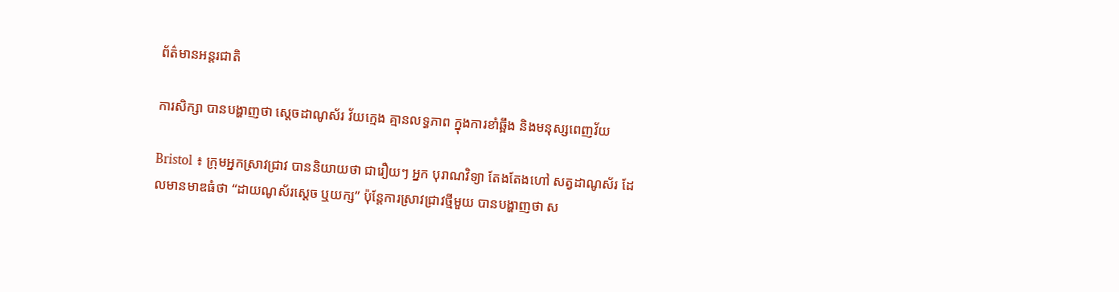ព័ត៌មានអន្តរជាតិ

ការសិក្សា បានបង្ហាញថា ស្តេចដាណូស័រ វ័យក្មេង គ្មានលទ្ធភាព ក្នុងការខាំឆ្អឹង និងមនុស្សពេញវ័យ

Bristol ៖ ក្រុមអ្នកស្រាវជ្រាវ បាននិយាយថា ជារឿយៗ អ្នក បុរាណវិទ្យា តែងតែងហៅ សត្វដាណូស័រ ដែលមានមាឌធំថា “ដាយណូស័រស្តេច ឬយក្ស” ប៉ុន្តែការស្រាវជ្រាវថ្មីមួយ បានបង្ហាញថា ស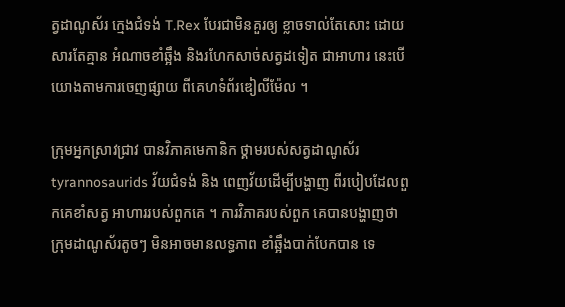ត្វដាណូស័រ ក្មេងជំទង់ T.Rex បែរជាមិនគួរឲ្យ ខ្លាចទាល់តែសោះ ដោយសារតែគ្មាន អំណាចខាំឆ្អឹង និងរហែកសាច់សត្វដទៀត ជាអាហារ នេះបើយោងតាមការចេញផ្សាយ ពីគេហទំព័រឌៀលីម៉ែល ។

ក្រុមអ្នកស្រាវជ្រាវ បានវិភាគមេកានិក ថ្គាមរបស់សត្វដាណូស័រ tyrannosaurids វ័យជំទង់ និង ពេញវ័យដើម្បីបង្ហាញ ពីរបៀបដែលពួកគេខាំសត្វ អាហាររបស់ពួកគេ ។ ការវិភាគរបស់ពួក គេបានបង្ហាញថា ក្រុមដាណូស័រតូចៗ មិនអាចមានលទ្ធភាព ខាំឆ្អឹងបាក់បែកបាន ទេ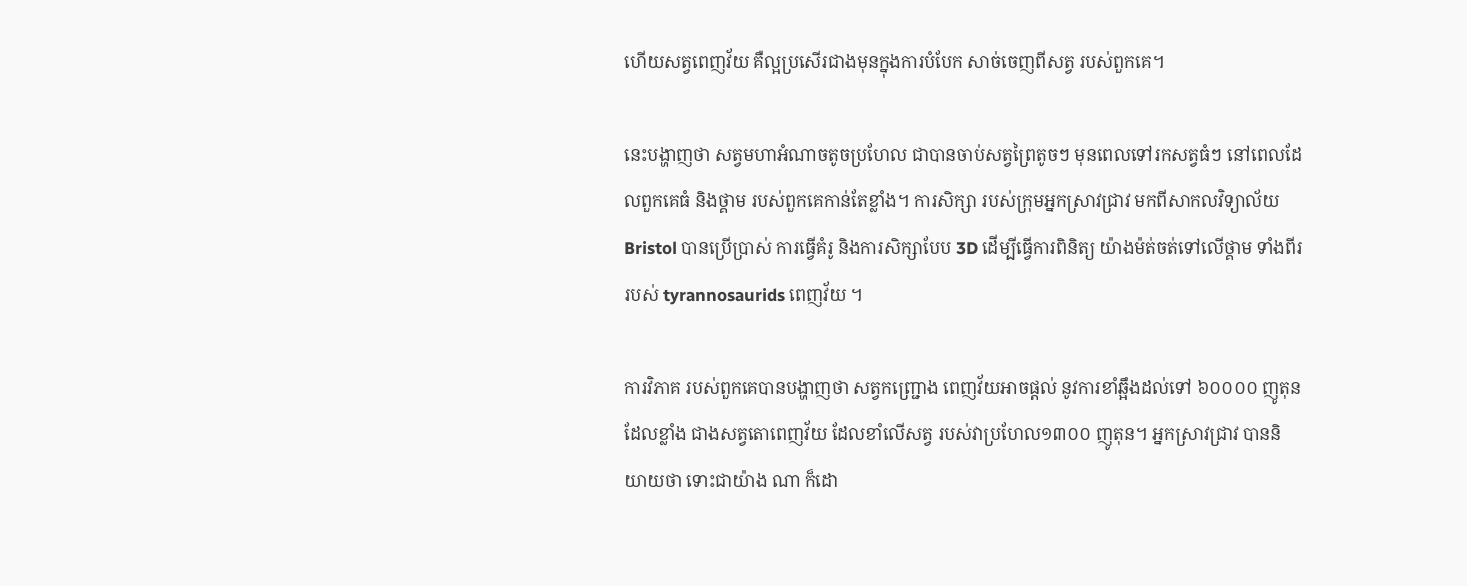ហើយសត្វពេញវ័យ គឺល្អប្រសើរជាងមុនក្នុងការបំបែក សាច់ចេញពីសត្វ របស់ពួកគេ។

នេះបង្ហាញថា សត្វមហាអំណាចតូចប្រហែល ជាបានចាប់សត្វព្រៃតូចៗ មុនពេលទៅរកសត្វធំៗ នៅពេលដែលពួកគេធំ និងថ្គាម របស់ពួកគេកាន់តែខ្លាំង។ ការសិក្សា របស់ក្រុមអ្នកស្រាវជ្រាវ មកពីសាកលវិទ្យាល័យ Bristol បានប្រើប្រាស់ ការធ្វើគំរូ និងការសិក្សាបែប 3D ដើម្បីធ្វើការពិនិត្យ យ៉ាងម៉ត់ចត់ទៅលើថ្គាម ទាំងពីររបស់ tyrannosaurids ពេញវ័យ ។

ការវិភាគ របស់ពួកគេបានបង្ហាញថា សត្វកញ្ជ្រោង ពេញវ័យអាចផ្តល់ នូវការខាំឆ្អឹងដល់ទៅ ៦០០០០ ញូតុនដែលខ្លាំង ជាងសត្វតោពេញវ័យ ដែលខាំលើសត្វ របស់វាប្រហែល១៣០០ ញូតុន។ អ្នកស្រាវជ្រាវ បាននិយាយថា ទោះជាយ៉ាង ណា ក៏ដោ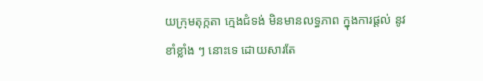យក្រុមតុក្កតា ក្មេងជំទង់ មិនមានលទ្ធភាព ក្នុងការផ្តល់ នូវខាំខ្លាំង ៗ នោះទេ ដោយសារតែ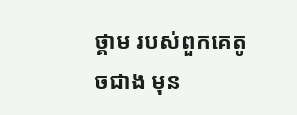ថ្គាម របស់ពួកគេតូចជាង មុន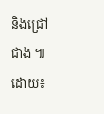និងជ្រៅជាង ៕ដោយ៖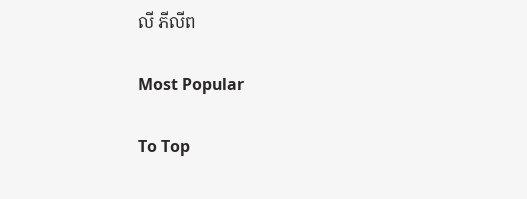លី ភីលីព

Most Popular

To Top